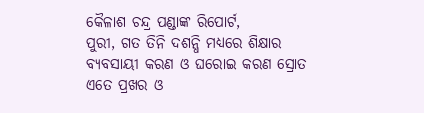କୈଳାଶ ଚନ୍ଦ୍ର ପଣ୍ଡାଙ୍କ ରିପୋର୍ଟ,
ପୁରୀ, ଗତ ତିନି ଦଶନ୍ଧି ମଧ୍ୟରେ ଶିକ୍ଷାର ବ୍ୟବସାୟୀ କରଣ ଓ ଘରୋଇ କରଣ ସ୍ରୋତ ଏତେ ପ୍ରଖର ଓ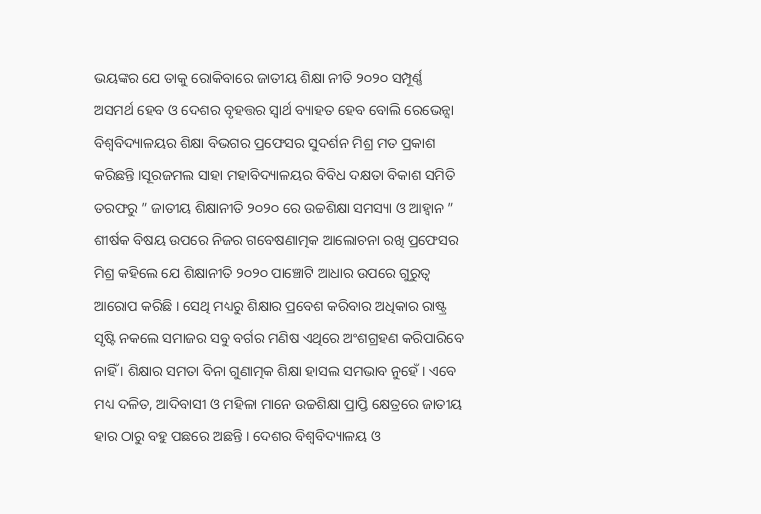ଭୟଙ୍କର ଯେ ତାକୁ ରୋକିବାରେ ଜାତୀୟ ଶିକ୍ଷା ନୀତି ୨୦୨୦ ସମ୍ପୂର୍ଣ୍ଣ ଅସମର୍ଥ ହେବ ଓ ଦେଶର ବୃହତ୍ତର ସ୍ବାର୍ଥ ବ୍ୟାହତ ହେବ ବୋଲି ରେଭେନ୍ସା ବିଶ୍ଵବିଦ୍ୟାଳୟର ଶିକ୍ଷା ବିଭଗର ପ୍ରଫେସର ସୁଦର୍ଶନ ମିଶ୍ର ମତ ପ୍ରକାଶ କରିଛନ୍ତି ।ସୂରଜମଲ ସାହା ମହାବିଦ୍ୟାଳୟର ବିବିଧ ଦକ୍ଷତା ବିକାଶ ସମିତି ତରଫରୁ ” ଜାତୀୟ ଶିକ୍ଷାନୀତି ୨୦୨୦ ରେ ଉଚ୍ଚଶିକ୍ଷା ସମସ୍ୟା ଓ ଆହ୍ଵାନ ” ଶୀର୍ଷକ ବିଷୟ ଉପରେ ନିଜର ଗବେଷଣାତ୍ମକ ଆଲୋଚନା ରଖି ପ୍ରଫେସର ମିଶ୍ର କହିଲେ ଯେ ଶିକ୍ଷାନୀତି ୨୦୨୦ ପାଞ୍ଚୋଟି ଆଧାର ଉପରେ ଗୁରୁତ୍ୱ ଆରୋପ କରିଛି । ସେଥି ମଧ୍ୟରୁ ଶିକ୍ଷାର ପ୍ରବେଶ କରିବାର ଅଧିକାର ରାଷ୍ଟ୍ର ସୃଷ୍ଟି ନକଲେ ସମାଜର ସବୁ ବର୍ଗର ମଣିଷ ଏଥିରେ ଅଂଶଗ୍ରହଣ କରିପାରିବେ ନାହିଁ । ଶିକ୍ଷାର ସମତା ବିନା ଗୁଣାତ୍ମକ ଶିକ୍ଷା ହାସଲ ସମଭାବ ନୁହେଁ। ଏବେ ମଧ୍ୟ ଦଳିତ, ଆଦିବାସୀ ଓ ମହିଳା ମାନେ ଉଚ୍ଚଶିକ୍ଷା ପ୍ରାପ୍ତି କ୍ଷେତ୍ରରେ ଜାତୀୟ ହାର ଠାରୁ ବହୁ ପଛରେ ଅଛନ୍ତି । ଦେଶର ବିଶ୍ଵବିଦ୍ୟାଳୟ ଓ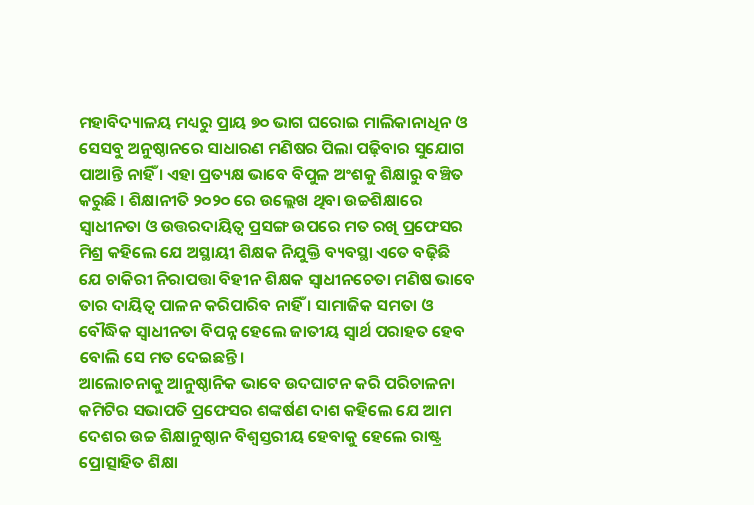ମହାବିଦ୍ୟାଳୟ ମଧ୍ୟରୁ ପ୍ରାୟ ୭୦ ଭାଗ ଘରୋଇ ମାଲିକାନାଧିନ ଓ ସେସବୁ ଅନୁଷ୍ଠାନରେ ସାଧାରଣ ମଣିଷର ପିଲା ପଢ଼ିବାର ସୁଯୋଗ ପାଆନ୍ତି ନାହିଁ । ଏହା ପ୍ରତ୍ୟକ୍ଷ ଭାବେ ବିପୁଳ ଅଂଶକୁ ଶିକ୍ଷାରୁ ବଞ୍ଚିତ କରୁଛି । ଶିକ୍ଷାନୀତି ୨୦୨୦ ରେ ଉଲ୍ଲେଖ ଥିବା ଉଚ୍ଚଶିକ୍ଷାରେ ସ୍ବାଧୀନତା ଓ ଉତ୍ତରଦାୟିତ୍ୱ ପ୍ରସଙ୍ଗ ଉପରେ ମତ ରଖି ପ୍ରଫେସର ମିଶ୍ର କହିଲେ ଯେ ଅସ୍ଥାୟୀ ଶିକ୍ଷକ ନିଯୁକ୍ତି ବ୍ୟବସ୍ଥା ଏତେ ବଢ଼ିଛି ଯେ ଚାକିରୀ ନିରାପତ୍ତା ବିହୀନ ଶିକ୍ଷକ ସ୍ଵାଧୀନଚେତା ମଣିଷ ଭାବେ ତାର ଦାୟିତ୍ଵ ପାଳନ କରିପାରିବ ନାହିଁ । ସାମାଜିକ ସମତା ଓ ବୌଦ୍ଧିକ ସ୍ବାଧୀନତା ବିପନ୍ନ ହେଲେ ଜାତୀୟ ସ୍ବାର୍ଥ ପରାହତ ହେବ ବୋଲି ସେ ମତ ଦେଇଛନ୍ତି।
ଆଲୋଚନାକୁ ଆନୁଷ୍ଠାନିକ ଭାବେ ଉଦଘାଟନ କରି ପରିଚାଳନା କମିଟିର ସଭାପତି ପ୍ରଫେସର ଶଙ୍କର୍ଷଣ ଦାଶ କହିଲେ ଯେ ଆମ ଦେଶର ଉଚ୍ଚ ଶିକ୍ଷାନୁଷ୍ଠାନ ବିଶ୍ବସ୍ତରୀୟ ହେବାକୁ ହେଲେ ରାଷ୍ଟ୍ର ପ୍ରୋତ୍ସାହିତ ଶିକ୍ଷା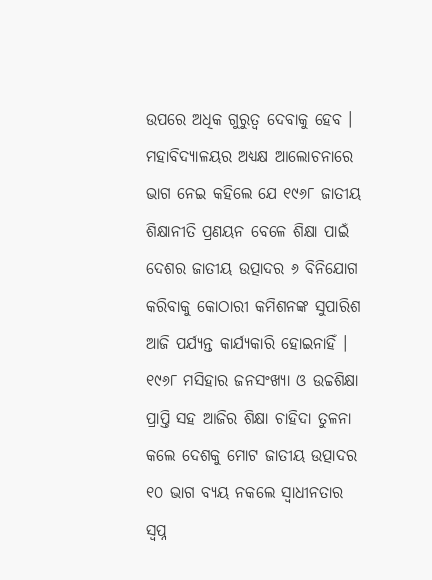ଉପରେ ଅଧିକ ଗୁରୁତ୍ବ ଦେବାକୁ ହେବ ।
ମହାବିଦ୍ୟାଳୟର ଅଧ୍ୟକ୍ଷ ଆଲୋଚନାରେ ଭାଗ ନେଇ କହିଲେ ଯେ ୧୯୬୮ ଜାତୀୟ ଶିକ୍ଷାନୀତି ପ୍ରଣୟନ ବେଳେ ଶିକ୍ଷା ପାଇଁ ଦେଶର ଜାତୀୟ ଉତ୍ପାଦର ୬ ବିନିଯୋଗ କରିବାକୁ କୋଠାରୀ କମିଶନଙ୍କ ସୁପାରିଶ ଆଜି ପର୍ଯ୍ୟନ୍ତ କାର୍ଯ୍ୟକାରି ହୋଇନାହିଁ । ୧୯୬୮ ମସିହାର ଜନସଂଖ୍ୟା ଓ ଉଚ୍ଚଶିକ୍ଷା ପ୍ରାପ୍ତି ସହ ଆଜିର ଶିକ୍ଷା ଚାହିଦା ତୁଳନା କଲେ ଦେଶକୁ ମୋଟ ଜାତୀୟ ଉତ୍ପାଦର ୧୦ ଭାଗ ବ୍ୟୟ ନକଲେ ସ୍ବାଧୀନତାର ସ୍ବପ୍ନ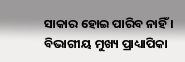ସାକାର ହୋଇ ପାରିବ ନାହିଁ ।
ବିଭାଗୀୟ ମୁଖ୍ୟ ପ୍ରାଧ୍ୟାପିକା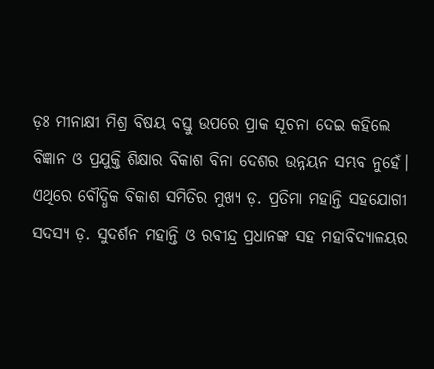ଡ଼ଃ ମୀନାକ୍ଷୀ ମିଶ୍ର ବିଷୟ ବସ୍ତୁ ଉପରେ ପ୍ରାକ ସୂଚନା ଦେଇ କହିଲେ ବିଜ୍ଞାନ ଓ ପ୍ରଯୁକ୍ତି ଶିକ୍ଷାର ବିକାଶ ବିନା ଦେଶର ଉନ୍ନୟନ ସମ୍ଭବ ନୁହେଁ। ଏଥିରେ ବୌଦ୍ଧିକ ବିକାଶ ସମିତିର ମୁଖ୍ୟ ଡ଼. ପ୍ରତିମା ମହାନ୍ତି ସହଯୋଗୀ ସଦସ୍ୟ ଡ଼. ସୁଦର୍ଶନ ମହାନ୍ତି ଓ ରବୀନ୍ଦ୍ର ପ୍ରଧାନଙ୍କ ସହ ମହାବିଦ୍ୟାଳୟର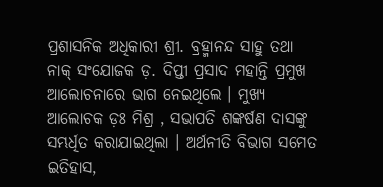ପ୍ରଶାସନିକ ଅଧିକାରୀ ଶ୍ରୀ. ବ୍ରହ୍ମାନନ୍ଦ ସାହୁ ତଥା ନାକ୍ ସଂଯୋଜକ ଡ଼. ଦିପ୍ତୀ ପ୍ରସାଦ ମହାନ୍ତି ପ୍ରମୁଖ ଆଲୋଚନାରେ ଭାଗ ନେଇଥିଲେ । ମୁଖ୍ୟ ଆଲୋଚକ ଡ଼ଃ ମିଶ୍ର , ସଭାପତି ଶଙ୍କର୍ଷଣ ଦାସଙ୍କୁ ସମ୍ଭର୍ଧିତ କରାଯାଇଥିଲା । ଅର୍ଥନୀତି ବିଭାଗ ସମେତ ଇତିହାସ,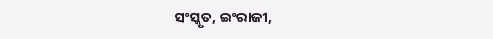ସଂସ୍କୃତ, ଇଂରାଜୀ,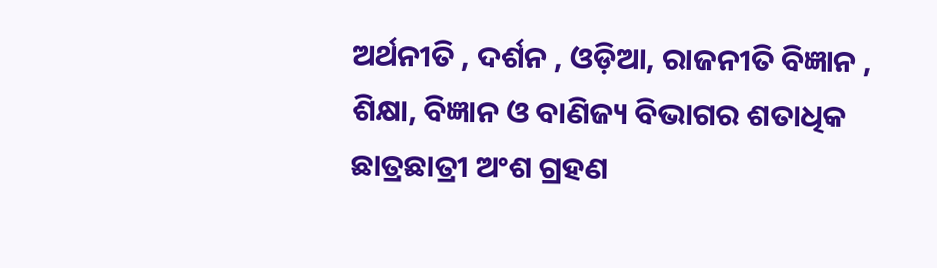ଅର୍ଥନୀତି , ଦର୍ଶନ , ଓଡ଼ିଆ, ରାଜନୀତି ବିଜ୍ଞାନ , ଶିକ୍ଷା, ବିଜ୍ଞାନ ଓ ବାଣିଜ୍ୟ ବିଭାଗର ଶତାଧିକ ଛାତ୍ରଛାତ୍ରୀ ଅଂଶ ଗ୍ରହଣ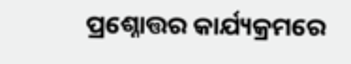ପ୍ରଶ୍ନୋତ୍ତର କାର୍ଯ୍ୟକ୍ରମରେ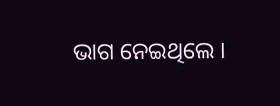ଭାଗ ନେଇଥିଲେ ।